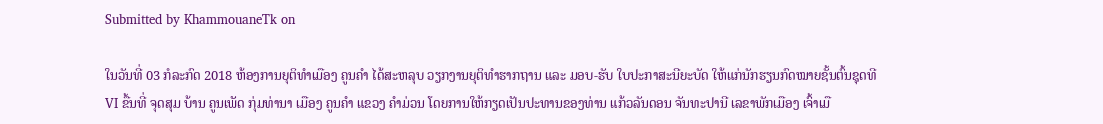Submitted by KhammouaneTk on

ໃນວັນທີ່ 03 ກໍລະກົດ 2018 ຫ້ອງການຍຸຕິທຳເມືອງ ຄູນຄຳ ໄດ້ສະຫລຸບ ວຽກງານຍຸຕິທຳຮາກຖານ ແລະ ມອບ-ຮັບ ໃບປະກາສະນີຍະບັດ ໃຫ້ແກ່ນັກຮຽນກົດໝາຍຊັ້ນຕົ້ນຊຸດທີ VI ຂື້ນທີ່ ຈຸດສຸມ ບ້ານ ຄູນເພັດ ກຸ່ມທ່ານາ ເມືອງ ຄູນຄຳ ແຂວງ ຄຳມ່ວນ ໂດຍການໃຫ້ກຽດເປັນປະທານຂອງທ່ານ ແກ້ວລັນດອນ ຈັນທະປານີ ເລຂາພັກເມືອງ ເຈົ້າເມື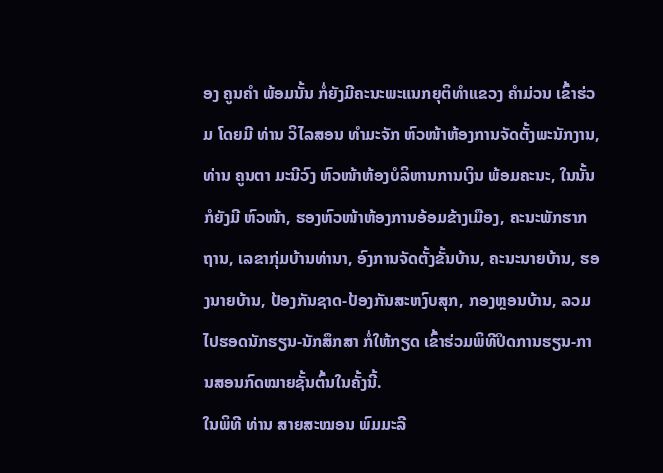ອງ ຄູນຄຳ ພ້ອມນັ້ນ ກໍ່ຍັງມີຄະນະພະແນກຍຸຕິທຳແຂວງ ຄຳມ່ວນ ເຂົ້າຮ່ວມ ໂດຍມີ ທ່ານ ວິໄລສອນ ທຳມະຈັກ ຫົວໜ້າຫ້ອງການຈັດຕັ້ງພະນັກງານ, ທ່ານ ຄູນຕາ ມະນີວົງ ຫົວໜ້າຫ້ອງບໍລິຫານການເງິນ ພ້ອມຄະນະ, ໃນນັ້ນກໍຍັງມີ ຫົວໜ້າ, ຮອງຫົວໜ້າຫ້ອງການອ້ອມຂ້າງເມືອງ, ຄະນະພັກຮາກຖານ, ເລຂາກຸ່ມບ້ານທ່ານາ, ອົງການຈັດຕັ້ງຂັ້ນບ້ານ, ຄະນະນາຍບ້ານ, ຮອງນາຍບ້ານ, ປ້ອງກັນຊາດ-ປ້ອງກັນສະຫງົບສຸກ, ກອງຫຼອນບ້ານ, ລວມໄປຮອດນັກຮຽນ-ນັກສຶກສາ ກໍ່ໃຫ້ກຽດ ເຂົ້າຮ່ວມພິທີປິດການຮຽນ-ການສອນກົດໝາຍຊັ້ນຕົ້ນໃນຄັ້ງນີ້.
ໃນພິທີ ທ່ານ ສາຍສະໝອນ ພົມມະລີ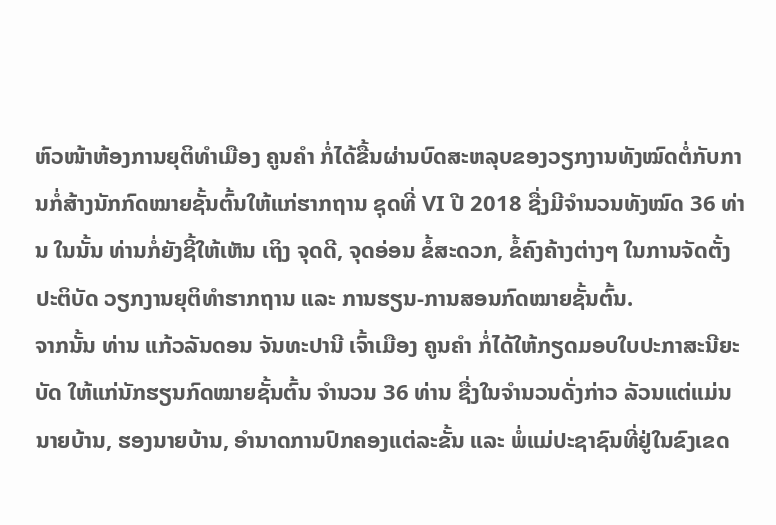ຫົວໜ້າຫ້ອງການຍຸຕິທຳເມືອງ ຄູນຄຳ ກໍ່ໄດ້ຂື້ນຜ່ານບົດສະຫລຸບຂອງວຽກງານທັງໝົດຕໍ່ກັບການກໍ່ສ້າງນັກກົດໝາຍຊັ້ນຕົ້ນໃຫ້ແກ່ຮາກຖານ ຊຸດທີ່ VI ປີ 2018 ຊື່ງມີຈຳນວນທັງໝົດ 36 ທ່ານ ໃນນັ້ນ ທ່ານກໍ່ຍັງຊີ້ໃຫ້ເຫັນ ເຖິງ ຈຸດດີ, ຈຸດອ່ອນ ຂໍ້ສະດວກ, ຂໍ້ຄົງຄ້າງຕ່າງໆ ໃນການຈັດຕັ້ງປະຕິບັດ ວຽກງານຍຸຕິທຳຮາກຖານ ແລະ ການຮຽນ-ການສອນກົດໝາຍຊັ້ນຕົ້ນ.
ຈາກນັ້ນ ທ່ານ ແກ້ວລັນດອນ ຈັນທະປານີ ເຈົ້າເມືອງ ຄູນຄຳ ກໍ່ໄດ້ໃຫ້ກຽດມອບໃບປະກາສະນີຍະບັດ ໃຫ້ແກ່ນັກຮຽນກົດໝາຍຊັ້ນຕົ້ນ ຈຳນວນ 36 ທ່ານ ຊື່ງໃນຈຳນວນດັ່ງກ່າວ ລັວນແຕ່ແມ່ນ ນາຍບ້ານ, ຮອງນາຍບ້ານ, ອຳນາດການປົກຄອງແຕ່ລະຂັ້ນ ແລະ ພໍ່ແມ່ປະຊາຊົນທີ່ຢູ່ໃນຂົງເຂດ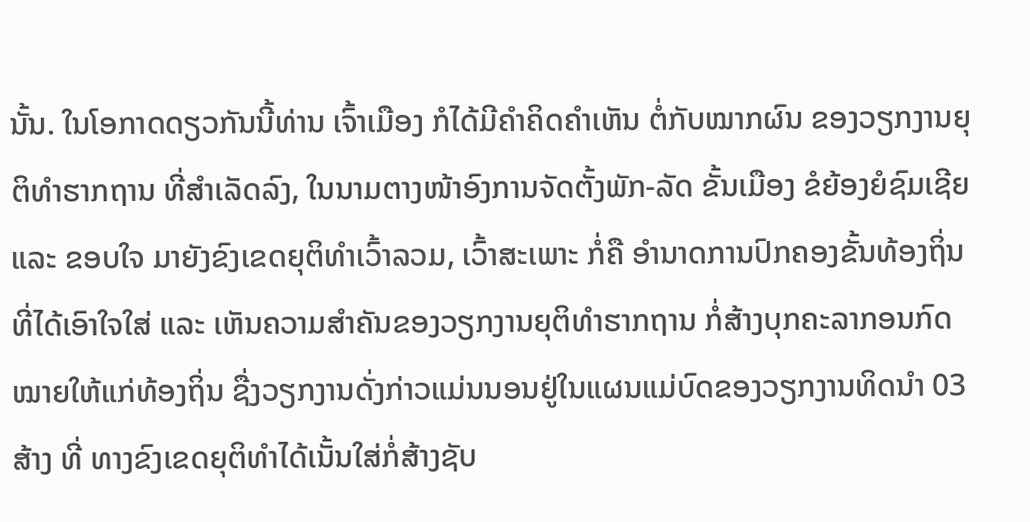ນັ້ນ. ໃນໂອກາດດຽວກັນນີ້ທ່ານ ເຈົ້າເມືອງ ກໍໄດ້ມີຄຳຄິດຄຳເຫັນ ຕໍ່ກັບໝາກຜົນ ຂອງວຽກງານຍຸຕິທຳຮາກຖານ ທີ່ສຳເລັດລົງ, ໃນນາມຕາງໜ້າອົງການຈັດຕັ້ງພັກ-ລັດ ຂັ້ນເມືອງ ຂໍຍ້ອງຍໍຊົມເຊີຍ ແລະ ຂອບໃຈ ມາຍັງຂົງເຂດຍຸຕິທຳເວົ້າລວມ, ເວົ້າສະເພາະ ກໍ່ຄື ອຳນາດການປົກຄອງຂັ້ນທ້ອງຖິ່ນ ທີ່ໄດ້ເອົາໃຈໃສ່ ແລະ ເຫັນຄວາມສຳຄັນຂອງວຽກງານຍຸຕິທຳຮາກຖານ ກໍ່ສ້າງບຸກຄະລາກອນກົດໝາຍໃຫ້ແກ່ທ້ອງຖິ່ນ ຊື່ງວຽກງານດັ່ງກ່າວແມ່ນນອນຢູ່ໃນແຜນແມ່ບົດຂອງວຽກງານທິດນຳ 03 ສ້າງ ທີ່ ທາງຂົງເຂດຍຸຕິທຳໄດ້ເນັ້ນໃສ່ກໍ່ສ້າງຊັບ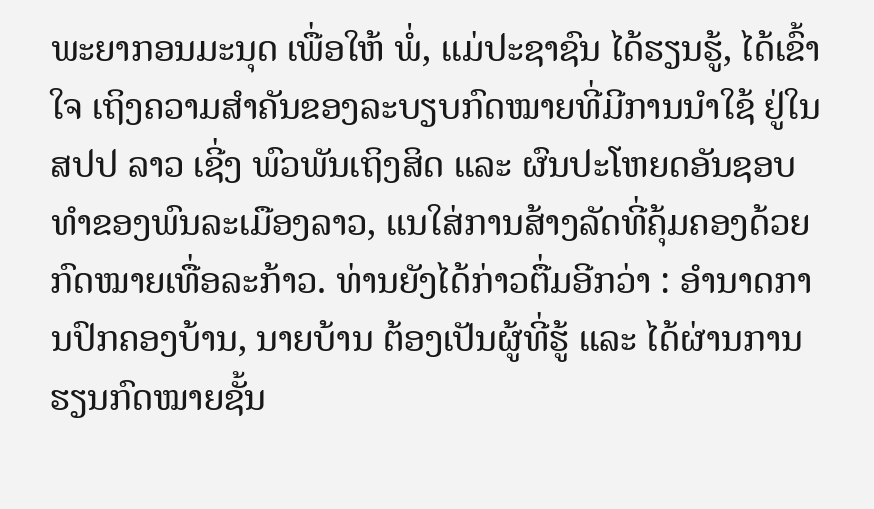ພະຍາກອນມະນຸດ ເພື່ອໃຫ້ ພໍ່, ແມ່ປະຊາຊົນ ໄດ້ຮຽນຮູ້, ໄດ້ເຂົ້າໃຈ ເຖິງຄວາມສຳຄັນຂອງລະບຽບກົດໝາຍທີ່ມີການນຳໃຊ້ ຢູ່ໃນ ສປປ ລາວ ເຊີ່ງ ພົວພັນເຖິງສິດ ແລະ ຜົນປະໂຫຍດອັນຊອບທຳຂອງພົນລະເມືອງລາວ, ແນໃສ່ການສ້າງລັດທີ່ຄຸ້ມຄອງດ້ວຍກົດໝາຍເທື່ອລະກ້າວ. ທ່ານຍັງໄດ້ກ່າວຕື່ມອີກວ່າ : ອຳນາດການປົກຄອງບ້ານ, ນາຍບ້ານ ຕ້ອງເປັນຜູ້ທີ່ຮູ້ ແລະ ໄດ້ຜ່ານການຮຽນກົດໝາຍຊັ້ນ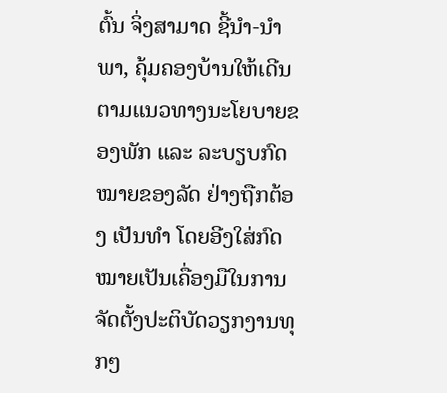ຕົ້ນ ຈິ່ງສາມາດ ຊີ້ນຳ-ນຳພາ, ຄຸ້ມຄອງບ້ານໃຫ້ເດີນຕາມແນວທາງນະໂຍບາຍຂອງພັກ ແລະ ລະບຽບກົດໝາຍຂອງລັດ ຢ່າງຖືກຕ້ອງ ເປັນທຳ ໂດຍອີງໃສ່ກົດໝາຍເປັນເຄື່ອງມືໃນການຈັດຕັ້ງປະຕິບັດວຽກງານທຸກໆ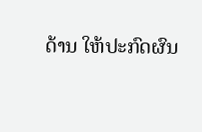ດ້ານ ໃຫ້ປະກົດຜົນ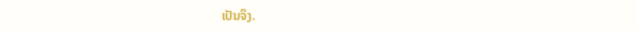ເປັນຈິງ.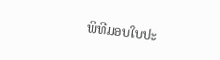ພິທີມອບໃບປະ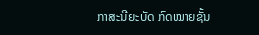ກາສະນີຍະບັດ ກົດໝາຍຊັ້ນ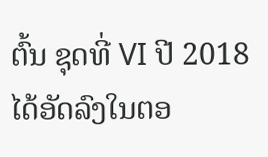ຕົ້ນ ຊຸດທີ່ VI ປີ 2018 ໄດ້ອັດລົງໃນຕອ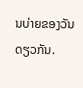ນບ່າຍຂອງວັນດຽວກັນ.